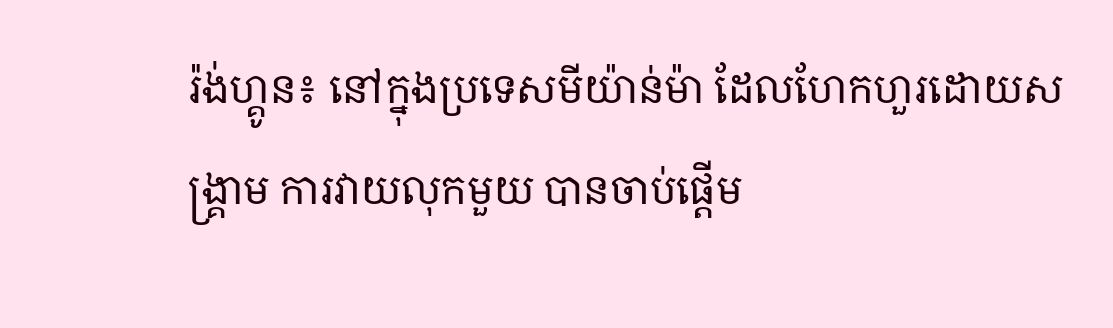រ៉ង់ហ្គូន៖ នៅក្នុងប្រទេសមីយ៉ាន់ម៉ា ដែលហែកហួរដោយសង្រ្គាម ការវាយលុកមួយ បានចាប់ផ្តើម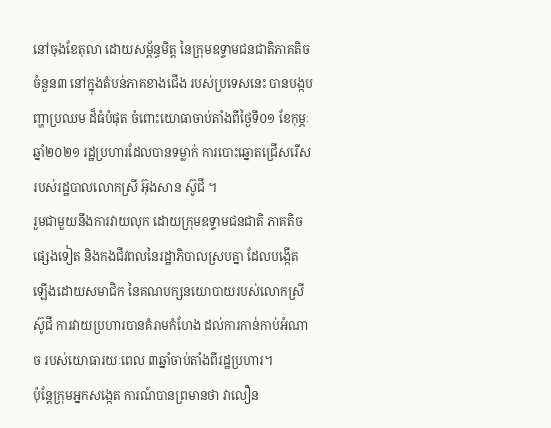នៅចុងខែតុលា ដោយសម្ព័ន្ធមិត្ត នៃក្រុមឧទ្ទាមជនជាតិភាគតិចចំនួន៣ នៅក្នុងតំបន់ភាគខាងជើង របស់ប្រទេសនេះ បានបង្កបញ្ហាប្រឈម ដ៏ធំបំផុត ចំពោះយោធាចាប់តាំងពីថ្ងៃទី០១ ខែកុម្ភៈ ឆ្នាំ២០២១ រដ្ឋប្រហារដែលបានទម្លាក់ ការបោះឆ្នោតជ្រើសរើស របស់រដ្ឋបាលលោកស្រី អ៊ុងសាន ស៊ូជី ។
រួមជាមួយនឹងការវាយលុក ដោយក្រុមឧទ្ទាមជនជាតិ ភាគតិចផ្សេងទៀត និងកងជីវពលនៃរដ្ឋាភិបាលស្របគ្នា ដែលបង្កើតឡើងដោយសមាជិក នៃគណបក្សនយោបាយរបស់លោកស្រី ស៊ូជី ការវាយប្រហារបានគំរាមកំហែង ដល់ការកាន់កាប់អំណាច របស់យោធារយៈពេល ៣ឆ្នាំចាប់តាំងពីរដ្ឋប្រហារ។
ប៉ុន្តែក្រុមអ្នកសង្កេត ការណ៍បានព្រមានថា វាលឿន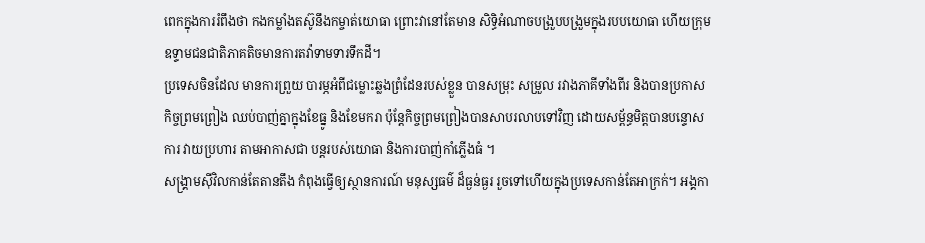ពេកក្នុងការរំពឹងថា កងកម្លាំងតស៊ូនឹងកម្ចាត់យោធា ព្រោះវានៅតែមាន សិទ្ធិអំណាចបង្រួបបង្រួមក្នុងរបបយោធា ហើយក្រុមឧទ្ទាមជនជាតិភាគតិចមានការតវ៉ាទាមទារទឹកដី។
ប្រទេសចិនដែល មានការព្រួយ បារម្ភអំពីជម្លោះឆ្លងព្រំដែនរបស់ខ្លួន បានសម្រុះ សម្រួល រវាងភាគីទាំងពីរ និងបានប្រកាស កិច្ចព្រមព្រៀង ឈប់បាញ់គ្នាក្នុងខែធ្នូ និងខែមករា ប៉ុន្តែកិច្ចព្រមព្រៀងបានសាបរលាបទៅវិញ ដោយសម្ព័ន្ធមិត្តបានបន្ទោសការ វាយប្រហារ តាមអាកាសជា បន្តរបស់យោធា និងការបាញ់កាំភ្លើងធំ ។
សង្គ្រាមស៊ីវិលកាន់តែតានតឹង កំពុងធ្វើឲ្យស្ថានការណ៍ មនុស្សធម៌ ដ៏ធ្ងន់ធ្ងរ រួចទៅហើយក្នុងប្រទេសកាន់តែអាក្រក់។ អង្គកា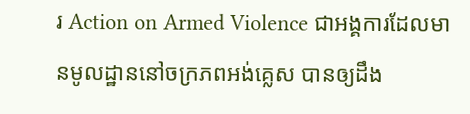រ Action on Armed Violence ជាអង្គការដែលមានមូលដ្ឋាននៅចក្រភពអង់គ្លេស បានឲ្យដឹង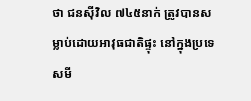ថា ជនស៊ីវិល ៧៤៥នាក់ ត្រូវបានសម្លាប់ដោយអាវុធជាតិផ្ទុះ នៅក្នុងប្រទេសមី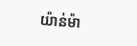យ៉ាន់ម៉ា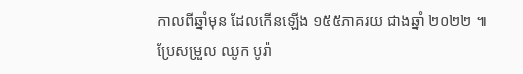កាលពីឆ្នាំមុន ដែលកើនឡើង ១៥៥ភាគរយ ជាងឆ្នាំ ២០២២ ៕
ប្រែសម្រួល ឈូក បូរ៉ា